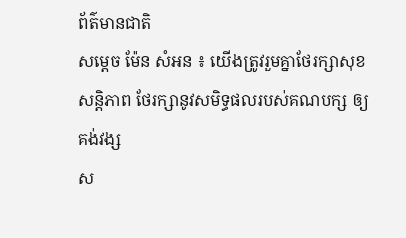ព័ត៌មានជាតិ
សម្ដេច ម៉ែន សំអន ៖ យើងត្រូវរួមគ្នាថែរក្សាសុខសន្តិភាព ថែរក្សានូវសមិទ្ធផលរបស់គណបក្ស ឲ្យគង់វង្ស
ស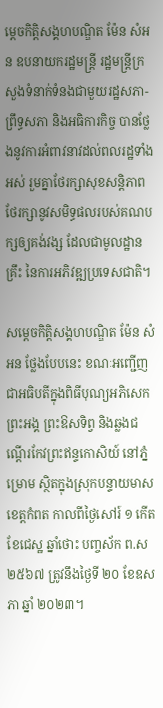ម្ដេចកិត្តិសង្គហបណ្ឌិត ម៉ែន សំអន ឧបនាយករដ្ឋមន្ត្រី រដ្ឋមន្ត្រីក្រសួងទំនាក់ទំនងជាមួយរដ្ឋសភា-ព្រឹទ្ធសភា និងអធិការកិច្ច បានថ្លែងនូវការអំពាវនាវដល់ពលរដ្ឋទាំងអស់ រួមគ្នាថែរក្សាសុខសន្តិភាព ថែរក្សានូវសមិទ្ធផលរបស់គណបក្សឲ្យគង់វង្ស ដែលជាមូលដ្ឋានគ្រឹះ នៃការអភិវឌ្ឍប្រទេសជាតិ។

សម្ដេចកិត្តិសង្គហបណ្ឌិត ម៉ែន សំអន ថ្លែងបែបនេះ ខណៈអញ្ជើញជាអធិបតីក្នុងពិធីបុណ្យអភិសេក ព្រះអង្គ ព្រះឱសទិព្វ និងឆ្លងជណ្ដើរកែវព្រះឥន្ទកោសិយ៍ នៅភ្នំម្រោម ស្ថិតក្នុងស្រុកបន្ទាយមាស ខេត្តកំពត កាលពីថ្ងៃសៅរ៍ ១ កើត ខែជេស្ឋ ឆ្នាំថោះ បញ្ចស័ក ព.ស ២៥៦៧ ត្រូវនឹងថ្ងៃទី ២០ ខែឧសភា ឆ្នាំ ២០២៣។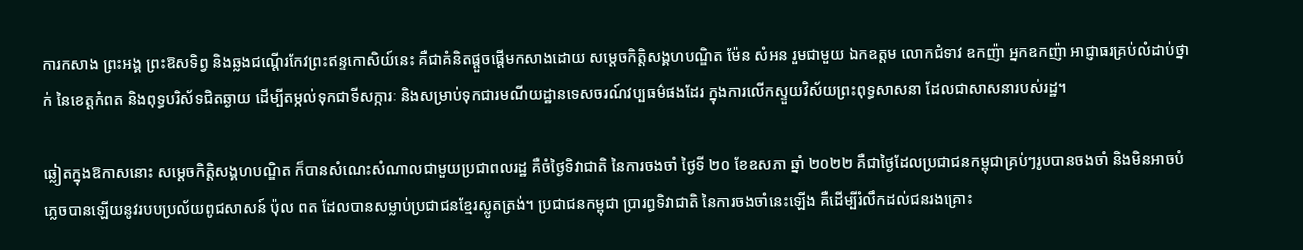ការកសាង ព្រះអង្គ ព្រះឱសទិព្វ និងឆ្លងជណ្ដើរកែវព្រះឥន្ទកោសិយ៍នេះ គឺជាគំនិតផ្ដួចផ្ដើមកសាងដោយ សម្ដេចកិត្តិសង្គហបណ្ឌិត ម៉ែន សំអន រួមជាមួយ ឯកឧត្ដម លោកជំទាវ ឧកញ៉ា អ្នកឧកញ៉ា អាជ្ញាធរគ្រប់លំដាប់ថ្នាក់ នៃខេត្តកំពត និងពុទ្ធបរិស័ទជិតឆ្ងាយ ដើម្បីតម្កល់ទុកជាទីសក្ការៈ និងសម្រាប់ទុកជារមណីយដ្ឋានទេសចរណ៍វប្បធម៌ផងដែរ ក្នុងការលើកស្ទួយវិស័យព្រះពុទ្ធសាសនា ដែលជាសាសនារបស់រដ្ឋ។

ឆ្លៀតក្នុងឱកាសនោះ សម្ដេចកិត្តិសង្គហបណ្ឌិត ក៏បានសំណេះសំណាលជាមួយប្រជាពលរដ្ឋ គឺចំថ្ងៃទិវាជាតិ នៃការចងចាំ ថ្ងៃទី ២០ ខែឧសភា ឆ្នាំ ២០២២ គឺជាថ្ងៃដែលប្រជាជនកម្ពុជាគ្រប់ៗរូបបានចងចាំ និងមិនអាចបំភ្លេចបានឡើយនូវរបបប្រល័យពូជសាសន៍ ប៉ុល ពត ដែលបានសម្លាប់ប្រជាជនខ្មែរស្លូតត្រង់។ ប្រជាជនកម្ពុជា ប្រារព្ធទិវាជាតិ នៃការចងចាំនេះឡើង គឺដើម្បីរំលឹកដល់ជនរងគ្រោះ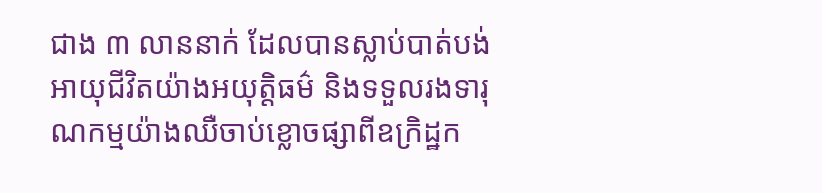ជាង ៣ លាននាក់ ដែលបានស្លាប់បាត់បង់អាយុជីវិតយ៉ាងអយុត្តិធម៌ និងទទួលរងទារុណកម្មយ៉ាងឈឺចាប់ខ្លោចផ្សាពីឧក្រិដ្ឋក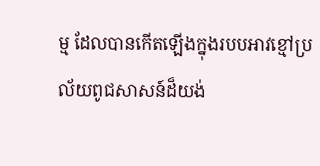ម្ម ដែលបានកើតឡើងក្នុងរបបអាវខ្មៅប្រល័យពូជសាសន៍ដ៏យង់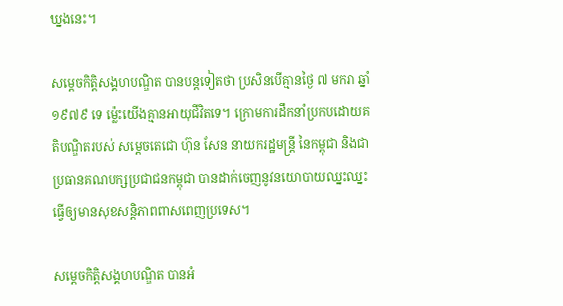ឃ្នងនេះ។

សម្ដេចកិត្តិសង្គហបណ្ឌិត បានបន្តទៀតថា ប្រសិនបើគ្មានថ្ងៃ ៧ មករា ឆ្នាំ ១៩៧៩ ទេ ម្ល៉េះយើងគ្មានអាយុជីវិតទេ។ ក្រោមការដឹកនាំប្រកបដោយគតិបណ្ឌិតរបស់ សម្ដេចតេជោ ហ៊ុន សែន នាយករដ្ឋមន្ត្រី នៃកម្ពុជា និងជាប្រធានគណបក្សប្រជាជនកម្ពុជា បានដាក់ចេញនូវនយោបាយឈ្នះឈ្នះ ធ្វើឲ្យមានសុខសន្តិភាពពាសពេញប្រទេស។

សម្ដេចកិត្តិសង្គហបណ្ឌិត បានអំ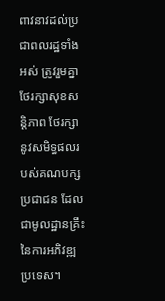ពាវនាវដល់ប្រជាពលរដ្ឋទាំងអស់ ត្រូវរួមគ្នាថែរក្សាសុខសន្តិភាព ថែរក្សានូវសមិទ្ធផលរបស់គណបក្សប្រជាជន ដែលជាមូលដ្ឋានគ្រឹះ នៃការអភិវឌ្ឍប្រទេស។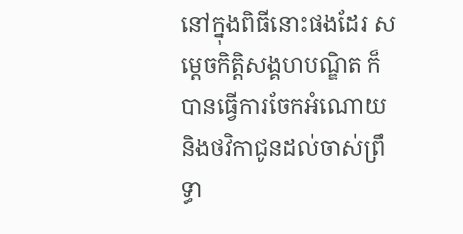នៅក្នុងពិធីនោះផងដែរ សម្ដេចកិត្តិសង្គហបណ្ឌិត ក៏បានធ្វើការចែកអំណោយ និងថវិកាជូនដល់ចាស់ព្រឹទ្ធា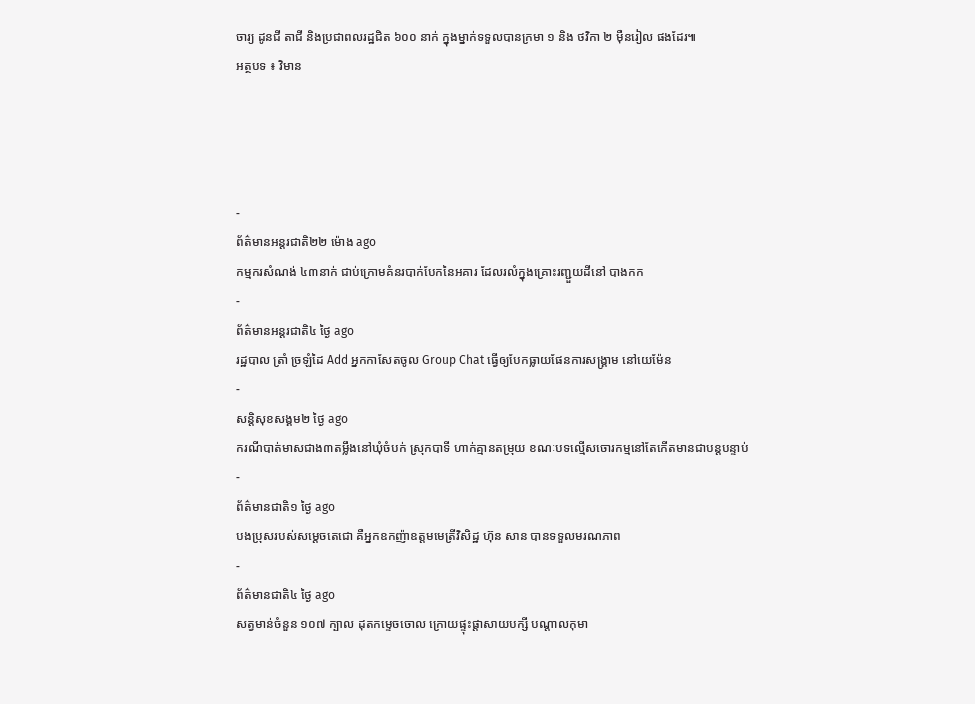ចារ្យ ដូនជី តាជី និងប្រជាពលរដ្ឋជិត ៦០០ នាក់ ក្នុងម្នាក់ទទួលបានក្រមា ១ និង ថវិកា ២ ម៉ឺនរៀល ផងដែរ៕
អត្ថបទ ៖ វិមាន




-
ព័ត៌មានអន្ដរជាតិ២២ ម៉ោង ago
កម្មករសំណង់ ៤៣នាក់ ជាប់ក្រោមគំនរបាក់បែកនៃអគារ ដែលរលំក្នុងគ្រោះរញ្ជួយដីនៅ បាងកក
-
ព័ត៌មានអន្ដរជាតិ៤ ថ្ងៃ ago
រដ្ឋបាល ត្រាំ ច្រឡំដៃ Add អ្នកកាសែតចូល Group Chat ធ្វើឲ្យបែកធ្លាយផែនការសង្គ្រាម នៅយេម៉ែន
-
សន្តិសុខសង្គម២ ថ្ងៃ ago
ករណីបាត់មាសជាង៣តម្លឹងនៅឃុំចំបក់ ស្រុកបាទី ហាក់គ្មានតម្រុយ ខណៈបទល្មើសចោរកម្មនៅតែកើតមានជាបន្តបន្ទាប់
-
ព័ត៌មានជាតិ១ ថ្ងៃ ago
បងប្រុសរបស់សម្ដេចតេជោ គឺអ្នកឧកញ៉ាឧត្តមមេត្រីវិសិដ្ឋ ហ៊ុន សាន បានទទួលមរណភាព
-
ព័ត៌មានជាតិ៤ ថ្ងៃ ago
សត្វមាន់ចំនួន ១០៧ ក្បាល ដុតកម្ទេចចោល ក្រោយផ្ទុះផ្ដាសាយបក្សី បណ្តាលកុមា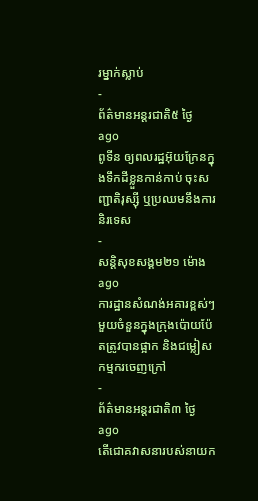រម្នាក់ស្លាប់
-
ព័ត៌មានអន្ដរជាតិ៥ ថ្ងៃ ago
ពូទីន ឲ្យពលរដ្ឋអ៊ុយក្រែនក្នុងទឹកដីខ្លួនកាន់កាប់ ចុះសញ្ជាតិរុស្ស៊ី ឬប្រឈមនឹងការនិរទេស
-
សន្តិសុខសង្គម២១ ម៉ោង ago
ការដ្ឋានសំណង់អគារខ្ពស់ៗមួយចំនួនក្នុងក្រុងប៉ោយប៉ែតត្រូវបានផ្អាក និងជម្លៀសកម្មករចេញក្រៅ
-
ព័ត៌មានអន្ដរជាតិ៣ ថ្ងៃ ago
តើជោគវាសនារបស់នាយក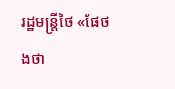រដ្ឋមន្ត្រីថៃ «ផែថងថា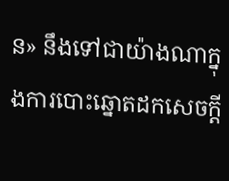ន» នឹងទៅជាយ៉ាងណាក្នុងការបោះឆ្នោតដកសេចក្តី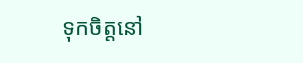ទុកចិត្តនៅ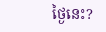ថ្ងៃនេះ?